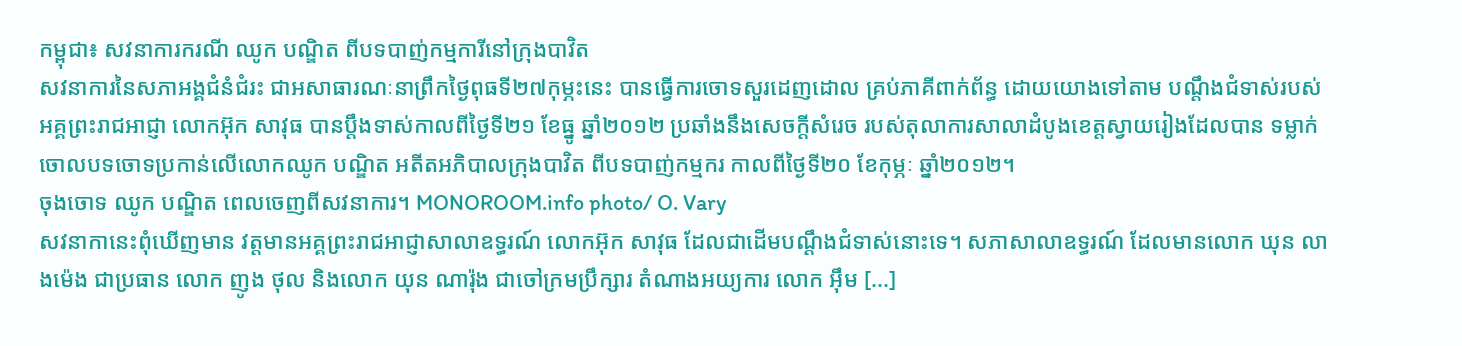កម្ពុជា៖ សវនាការករណី ឈូក បណ្ឌិត ពីបទបាញ់កម្មការីនៅក្រុងបាវិត
សវនាការនៃសភាអង្គជំនំជំរះ ជាអសាធារណៈនាព្រឹកថ្ងៃពុធទី២៧កុម្ភះនេះ បានធ្វើការចោទសួរដេញដោល គ្រប់ភាគីពាក់ព័ន្ធ ដោយយោងទៅតាម បណ្ដឹងជំទាស់របស់អគ្គព្រះរាជអាជ្ញា លោកអ៊ុក សាវុធ បានប្តឹងទាស់កាលពីថ្ងៃទី២១ ខែធ្នូ ឆ្នាំ២០១២ ប្រឆាំងនឹងសេចក្តីសំរេច របស់តុលាការសាលាដំបូងខេត្តស្វាយរៀងដែលបាន ទម្លាក់ចោលបទចោទប្រកាន់លើលោកឈូក បណ្ឌិត អតីតអភិបាលក្រុងបាវិត ពីបទបាញ់កម្មករ កាលពីថ្ងៃទី២០ ខែកុម្ភៈ ឆ្នាំ២០១២។
ចុងចោទ ឈូក បណ្ឌិត ពេលចេញពីសវនាការ។ MONOROOM.info photo/ O. Vary
សវនាកានេះពុំឃើញមាន វត្តមានអគ្គព្រះរាជអាជ្ញាសាលាឧទ្ធរណ៍ លោកអ៊ុក សាវុធ ដែលជាដើមបណ្ដឹងជំទាស់នោះទេ។ សភាសាលាឧទ្ធរណ៍ ដែលមានលោក ឃុន លាងម៉េង ជាប្រធាន លោក ញូង ថុល និងលោក យុន ណារ៉ុង ជាចៅក្រមប្រឹក្សារ តំណាងអយ្យការ លោក អ៊ឹម [...]